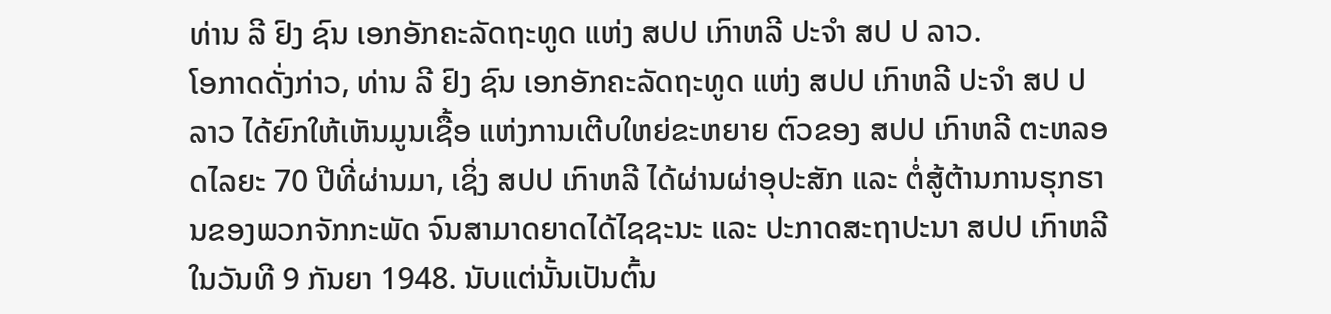ທ່ານ ລີ ຢົງ ຊົນ ເອກອັກຄະລັດຖະທູດ ແຫ່ງ ສປປ ເກົາຫລີ ປະຈຳ ສປ ປ ລາວ.
ໂອກາດດັ່ງກ່າວ, ທ່ານ ລີ ຢົງ ຊົນ ເອກອັກຄະລັດຖະທູດ ແຫ່ງ ສປປ ເກົາຫລີ ປະຈຳ ສປ ປ ລາວ ໄດ້ຍົກໃຫ້ເຫັນມູນເຊື້ອ ແຫ່ງການເຕີບໃຫຍ່ຂະຫຍາຍ ຕົວຂອງ ສປປ ເກົາຫລີ ຕະຫລອດໄລຍະ 70 ປີທີ່ຜ່ານມາ, ເຊິ່ງ ສປປ ເກົາຫລີ ໄດ້ຜ່ານຜ່າອຸປະສັກ ແລະ ຕໍ່ສູ້ຕ້ານການຮຸກຮານຂອງພວກຈັກກະພັດ ຈົນສາມາດຍາດໄດ້ໄຊຊະນະ ແລະ ປະກາດສະຖາປະນາ ສປປ ເກົາຫລີ ໃນວັນທີ 9 ກັນຍາ 1948. ນັບແຕ່ນັ້ນເປັນຕົ້ນ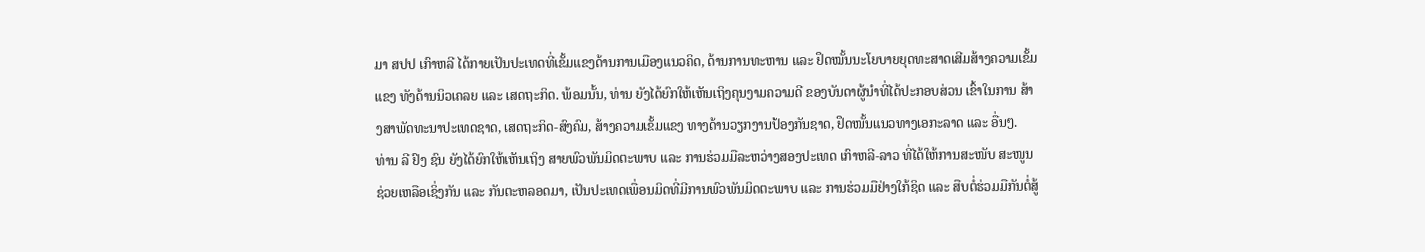ມາ ສປປ ເກົາຫລີ ໄດ້ກາຍເປັນປະເທດທີ່ເຂັ້ມແຂງດ້ານການເມືອງແນວຄິດ, ດ້ານການທະຫານ ແລະ ຢຶດໝັ້ນນະໂຍບາຍຍຸດທະສາດເສີມສ້າງຄວາມເຂັ້ມແຂງ ທັງດ້ານນິວເຄລຍ ແລະ ເສດຖະກິດ. ພ້ອມນັ້ນ, ທ່ານ ຍັງໄດ້ຍົກໃຫ້ເຫັນເຖິງຄຸນງາມຄວາມດີ ຂອງບັນດາຜູ້ນໍາທີ່ໄດ້ປະກອບສ່ວນ ເຂົ້າໃນການ ສ້າງສາພັດທະນາປະເທດຊາດ, ເສດຖະກິດ-ສົງຄົມ, ສ້າງຄວາມເຂັ້ມແຂງ ທາງດ້ານວຽກງານປ້ອງກັນຊາດ, ຢຶດໜັ້ນແນວທາງເອກະລາດ ແລະ ອື່ນໆ.
ທ່ານ ລີ ຢົງ ຊົນ ຍັງໄດ້ຍົກໃຫ້ເຫັນເຖິງ ສາຍພົວພັນມິດຕະພາບ ແລະ ການຮ່ວມມືລະຫວ່າງສອງປະເທດ ເກົາຫລີ-ລາວ ທີ່ໄດ້ໃຫ້ການສະໜັບ ສະໜູນຊ່ວຍເຫລືອເຊິ່ງກັນ ແລະ ກັນຕະຫລອດມາ, ເປັນປະເທດເພື່ອນມິດທີ່ມີການພົວພັນມິດຕະພາບ ແລະ ການຮ່ວມມືຢ່າງໃກ້ຊິດ ແລະ ສືບຕໍ່ຮ່ວມມືກັນຕໍ່ສູ້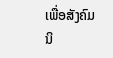ເພື່ອສັງຄົມນິ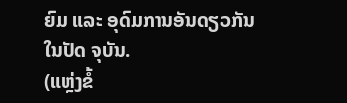ຍົມ ແລະ ອຸດົມການອັນດຽວກັນໃນປັດ ຈຸບັນ.
(ແຫຼ່ງຂໍ້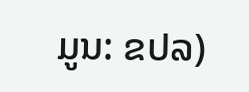ມູນ: ຂປລ)